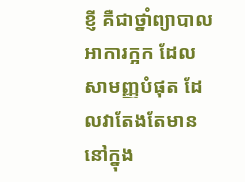ខ្ញី គឺជាថ្នាំព្យាបាលអាការក្អក ដែលសាមញ្ញបំផុត ដែលវាតែងតែមាននៅក្នុង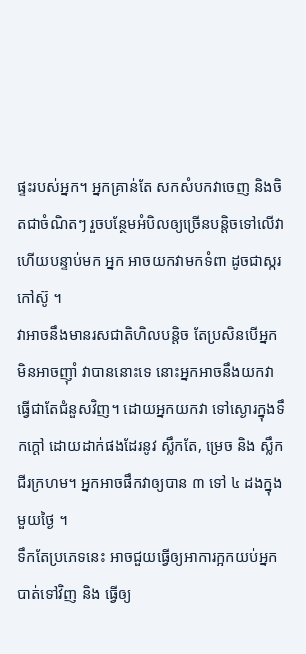ផ្ទះរបស់អ្នក។ អ្នកគ្រាន់តែ សកសំបកវាចេញ និងចិតជាចំណិតៗ រួចបន្ថែមអំបិលឲ្យច្រើនបន្តិចទៅលើវា ហើយបន្ទាប់មក អ្នក អាចយកវាមកទំពា ដូចជាស្ករកៅស៊ូ ។
វាអាចនឹងមានរសជាតិហិលបន្តិច តែប្រសិនបើអ្នកមិនអាចញ៉ាំ វាបាននោះទេ នោះអ្នកអាចនឹងយកវាធ្វើជាតែជំនួសវិញ។ ដោយអ្នកយកវា ទៅស្ងោរក្នុងទឹកក្តៅ ដោយដាក់ផងដែរនូវ ស្លឹកតែ, ម្រេច និង ស្លឹកជីរក្រហម។ អ្នកអាចផឹកវាឲ្យបាន ៣ ទៅ ៤ ដងក្នុងមួយថ្ងៃ ។
ទឹកតែប្រភេទនេះ អាចជួយធ្វើឲ្យអាការក្អកយប់អ្នក បាត់ទៅវិញ និង ធ្វើឲ្យ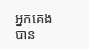អ្នកគេងបាន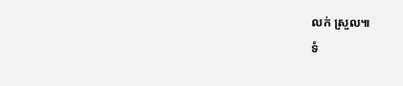លក់ ស្រួល៕
ទំ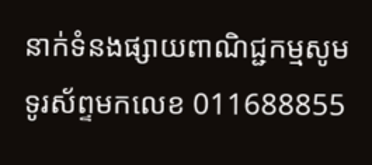នាក់ទំនងផ្សាយពាណិជ្ជកម្មសូមទូរស័ព្ទមកលេខ 011688855